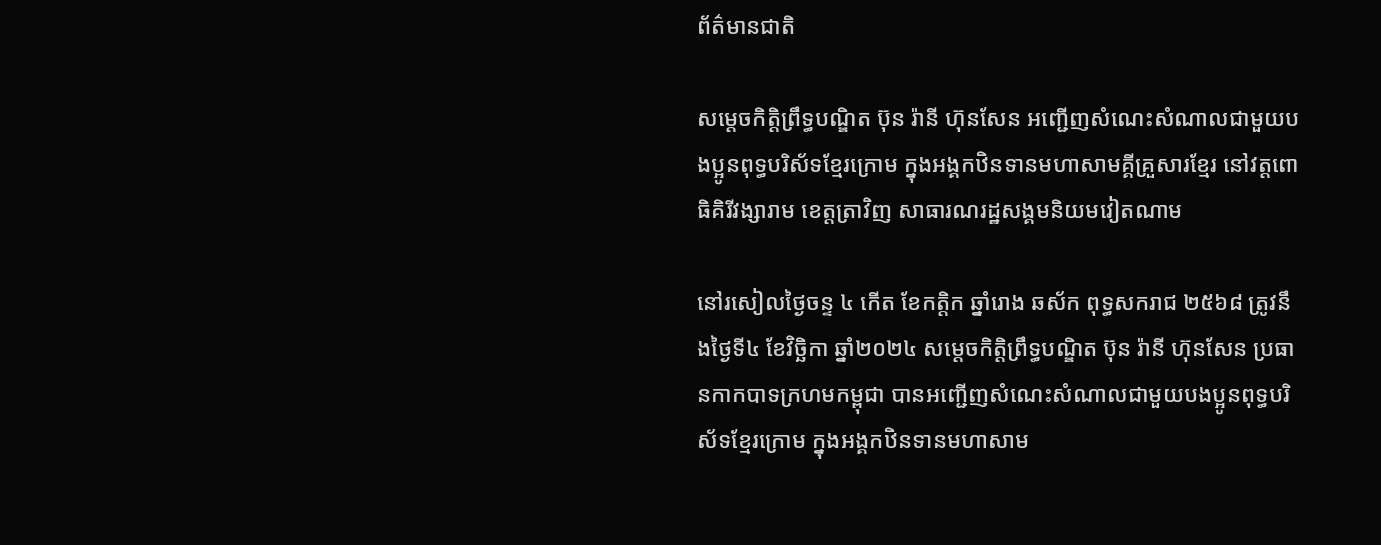ព័ត៌មានជាតិ

សម្ដេចកិត្តិព្រឹទ្ធបណ្ឌិត ប៊ុន រ៉ានី ហ៊ុនសែន អញ្ជើញសំណេះសំណាលជាមួយបងប្អូនពុទ្ធបរិស័ទខ្មែរក្រោម ក្នុងអង្គកឋិនទានមហាសាមគ្គីគ្រួសារខ្មែរ នៅវត្តពោធិគិរីវង្សារាម ខេត្តត្រាវិញ សាធារណរដ្ឋសង្គមនិយមវៀតណាម

នៅរសៀលថ្ងៃចន្ទ ៤ កើត ខែកត្តិក ឆ្នាំរោង ឆស័ក ពុទ្ធសករាជ ២៥៦៨ ត្រូវនឹងថ្ងៃទី៤ ខែវិច្ឆិកា ឆ្នាំ២០២៤ សម្ដេចកិតិ្តព្រឹទ្ធបណ្ឌិត ប៊ុន រ៉ានី ហ៊ុនសែន ប្រធានកាកបាទក្រហមកម្ពុជា បានអញ្ជើញសំណេះសំណាលជាមួយបងប្អូនពុទ្ធបរិស័ទខ្មែរក្រោម ក្នុងអង្គកឋិនទានមហាសាម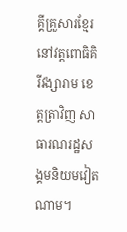គ្គីគ្រួសារខ្មែរ នៅវត្តពោធិគិរីវង្សារាម ខេត្តត្រាវិញ សាធារណរដ្ឋសង្គមនិយមវៀតណាម។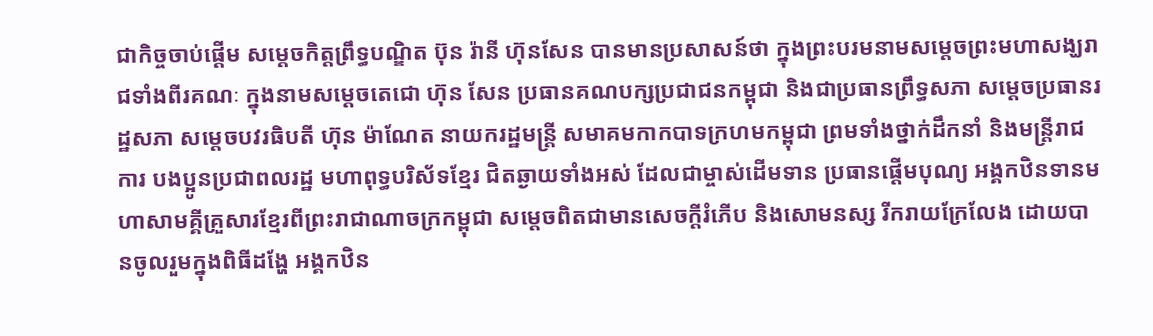ជាកិច្ចចាប់ផ្ដើម សម្ដេចកិត្តព្រឹទ្ធបណ្ឌិត ប៊ុន រ៉ានី ហ៊ុនសែន បានមានប្រសាសន៍ថា ក្នុងព្រះបរមនាមសម្តេចព្រះមហាសង្ឃរាជទាំងពីរគណៈ ក្នុងនាមសម្តេចតេជោ ហ៊ុន សែន ប្រធានគណបក្សប្រជាជនកម្ពុជា និងជាប្រធានព្រឹទ្ធសភា សម្តេចប្រធានរដ្ឋសភា សម្តេចបវរធិបតី ហ៊ុន ម៉ាណែត នាយករដ្ឋមន្ត្រី សមាគមកាកបាទក្រហមកម្ពុជា ព្រមទាំងថ្នាក់ដឹកនាំ និងមន្ត្រីរាជការ បងប្អូនប្រជាពលរដ្ឋ មហាពុទ្ធបរិស័ទខ្មែរ ជិតឆ្ងាយទាំងអស់ ដែលជាម្ចាស់ដើមទាន ប្រធានផ្តើមបុណ្យ អង្គកឋិនទានមហាសាមគ្គីគ្រួសារខ្មែរពីព្រះរាជាណាចក្រកម្ពុជា សម្តេចពិតជាមានសេចក្តីរំភើប និងសោមនស្ស រីករាយក្រែលែង ដោយបានចូលរួមក្នុងពិធីដង្ហែ អង្គកឋិន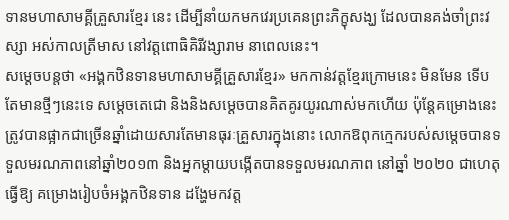ទានមហាសាមគ្គីគ្រួសារខ្មែរ នេះ ដើម្បីនាំយកមកវេរប្រគេនព្រះភិក្ខុសង្ឃ ដែលបានគង់ចាំព្រះវស្សា អស់កាលត្រីមាស នៅវត្តពោធិគិរីវង្សារាម នាពេលនេះ។
សម្ដេចបន្តថា «អង្គកឋិនទានមហាសាមគ្គីគ្រួសារខ្មែរ» មកកាន់វត្តខ្មែរក្រោមនេះ មិនមែន ទើបតែមានថ្មីៗនេះទេ សម្តេចតេជោ និងនិងសម្ដេចបានគិតគូរយូរណាស់មកហើយ ប៉ុន្តែគម្រោងនេះ ត្រូវបានផ្អាកជាច្រើនឆ្នាំដោយសារតែមានធុរៈគ្រួសារក្នុងនោះ លោកឱពុកក្មេករបស់សម្តេចបានទទួលមរណភាពនៅឆ្នាំ២០១៣ និងអ្នកម្តាយបង្កើតបានទទួលមរណភាព នៅឆ្នាំ ២០២០ ជាហេតុធ្វើឱ្យ គម្រោងរៀបចំអង្គកឋិនទាន ដង្ហែមកវត្ត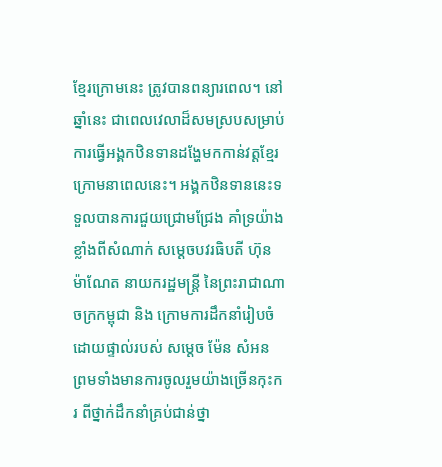ខ្មែរក្រោមនេះ ត្រូវបានពន្យារពេល។ នៅឆ្នាំនេះ ជាពេលវេលាដ៏សមស្របសម្រាប់ ការធ្វើអង្គកឋិនទានដង្ហែមកកាន់វត្តខ្មែរក្រោមនាពេលនេះ។ អង្គកឋិនទាននេះទទួលបានការជួយជ្រោមជ្រែង គាំទ្រយ៉ាងខ្លាំងពីសំណាក់ សម្តេចបវរធិបតី ហ៊ុន ម៉ាណែត នាយករដ្ឋមន្ត្រី នៃព្រះរាជាណាចក្រកម្ពុជា និង ក្រោមការដឹកនាំរៀបចំដោយផ្ទាល់របស់ សម្តេច ម៉ែន សំអន ព្រមទាំងមានការចូលរួមយ៉ាងច្រើនកុះករ ពីថ្នាក់ដឹកនាំគ្រប់ជាន់ថ្នា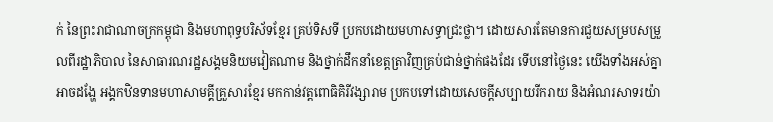ក់ នៃព្រះរាជាណាចក្រកម្ពុជា និងមហាពុទ្ធបរិស័ទខ្មែរ គ្រប់ទិសទី ប្រកបដោយមហាសទ្ធាជ្រះថ្លា។ ដោយសារតែមានការជួយសម្របសម្រួលពីរដ្ឋាភិបាល នៃសាធារណរដ្ឋសង្គមនិយមវៀតណាម និងថ្នាក់ដឹកនាំខេត្តត្រាវិញគ្រប់ជាន់ថ្នាក់ផងដែរ ទើបនៅថ្ងៃនេះ យើងទាំងអស់គ្នា អាចដង្ហែ អង្គកឋិនទានមហាសាមគ្គីគ្រួសារខ្មែរ មកកាន់វត្តពោធិគិរីវង្សារាម ប្រកបទៅដោយសេចក្តីសប្បាយរីករាយ និងអំណរសាទរយ៉ា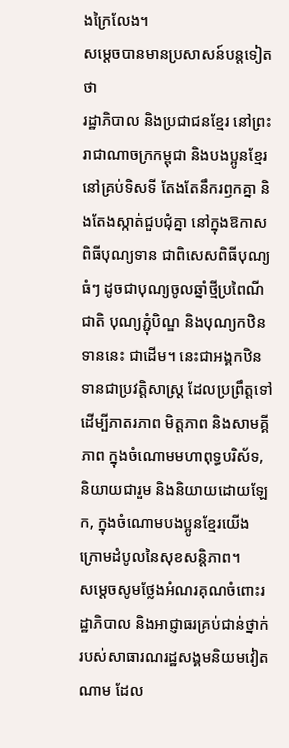ងក្រៃលែង។
សម្ដេចបានមានប្រសាសន៍បន្តទៀតថា
រដ្ឋាភិបាល និងប្រជាជនខ្មែរ នៅព្រះរាជាណាចក្រកម្ពុជា និងបងប្អូនខ្មែរនៅគ្រប់ទិសទី តែងតែនឹករឭកគ្នា និងតែងស្កាត់ជួបជុំគ្នា នៅក្នុងឱកាសពិធីបុណ្យទាន ជាពិសេសពិធីបុណ្យធំៗ ដូចជាបុណ្យចូលឆ្នាំថ្មីប្រពៃណីជាតិ បុណ្យភ្ជុំបិណ្ឌ និងបុណ្យកឋិនទាននេះ ជាដើម។ នេះជាអង្គកឋិនទានជាប្រវត្តិសាស្រ្ត ដែលប្រព្រឹត្តទៅ ដើម្បីភាតរភាព មិត្តភាព និងសាមគ្គីភាព ក្នុងចំណោមមហាពុទ្ធបរិស័ទ, និយាយជារួម និងនិយាយដោយឡែក, ក្នុងចំណោមបងប្អូនខ្មែរយើង ក្រោមដំបូលនៃសុខសន្តិភាព។
សម្តេចសូមថ្លែងអំណរគុណចំពោះរដ្ឋាភិបាល និងអាជ្ញាធរគ្រប់ជាន់ថ្នាក់របស់សាធារណរដ្ឋសង្គមនិយមវៀតណាម ដែល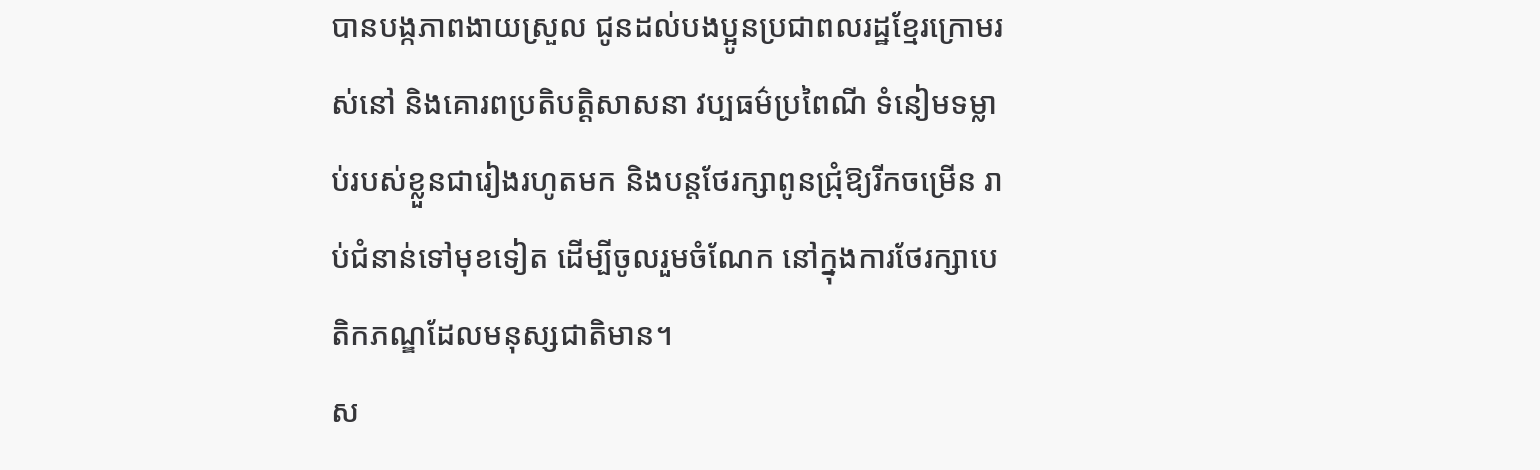បានបង្កភាពងាយស្រួល ជូនដល់បងប្អូនប្រជាពលរដ្ឋខ្មែរក្រោមរស់នៅ និងគោរពប្រតិបត្តិសាសនា វប្បធម៌ប្រពៃណី ទំនៀមទម្លាប់របស់ខ្លួនជារៀងរហូតមក និងបន្តថែរក្សាពូនជ្រុំឱ្យរីកចម្រើន រាប់ជំនាន់ទៅមុខទៀត ដើម្បីចូលរួមចំណែក នៅក្នុងការថែរក្សាបេតិកភណ្ឌដែលមនុស្សជាតិមាន។
ស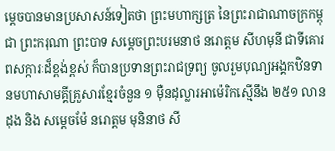ម្ដេចបានមានប្រសាសន៍ទៀតថា ព្រះមហាក្សត្រ នៃព្រះរាជាណាចក្រកម្ពុជា ព្រះករុណា ព្រះបាទ សម្តេចព្រះបរមនាថ នរោត្តម សីហមុនី ជាទីគោរពសក្ការៈដ៏ខ្ពង់ខ្ពស់ ក៏បានប្រទានព្រះរាជទ្រព្យ ចូលរួមបុណ្យអង្គកឋិនទានមហាសាមគ្គីគ្រួសារខ្មែរចំនួន ១ ម៉ឺនដុល្លារអាម៉េរិកស្មើនឹង ២៥១ លាន
ដុង និង សម្តេចម៉ែ នរោត្តម មុនិនាថ សី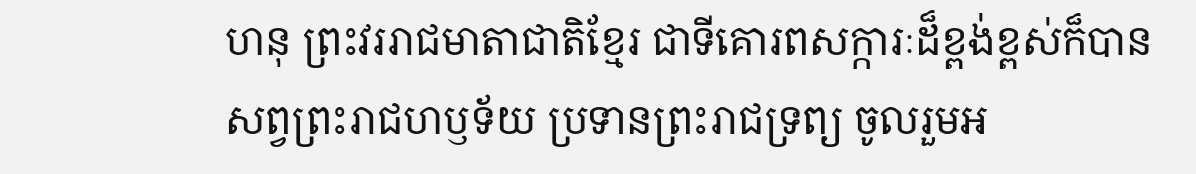ហនុ ព្រះវររាជមាតាជាតិខ្មែរ ជាទីគោរពសក្ការៈដ៏ខ្ពង់ខ្ពស់ក៏បានសព្វព្រះរាជហឫទ័យ ប្រទានព្រះរាជទ្រព្យ ចូលរួមអ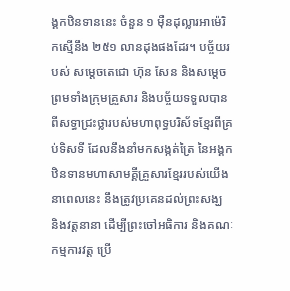ង្គកឋិនទាននេះ ចំនួន ១ ម៉ឺនដុល្លារអាម៉េរិកស្មើនឹង ២៥១ លានដុងផងដែរ។ បច្ច័យរបស់ សម្តេចតេជោ ហ៊ុន សែន និងសម្ដេច ព្រមទាំងក្រុមគ្រួសារ និងបច្ច័យទទួលបានពីសទ្ធាជ្រះថ្លារបស់មហាពុទ្ធបរិស័ទខ្មែរពីគ្រប់ទិសទី ដែលនឹងនាំមកសង្កត់ត្រៃ នៃអង្គកឋិនទានមហាសាមគ្គីគ្រួសារខ្មែររបស់យើង នាពេលនេះ នឹងត្រូវប្រគេនដល់ព្រះសង្ឃ និងវត្តនានា ដើម្បីព្រះចៅអធិការ និងគណៈកម្មការវត្ត ប្រើ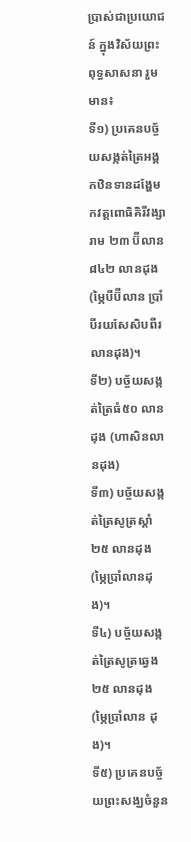ប្រាស់ជាប្រយោជន៍ ក្នុងវិស័យព្រះពុទ្ធសាសនា រួមមាន៖
ទី១) ប្រគេនបច្ច័យសង្កត់ត្រៃអង្គកឋិនទានដង្ហែមកវត្តពោធិគិរីវង្សារាម ២៣ ប៊ីលាន ៨៤២ លានដុង(ម្ភៃបីប៊ីលាន ប្រាំបីរយសែសិបពីរលានដុង)។
ទី២) បច្ច័យសង្កត់ត្រៃធំ៥០ លានដុង (ហាសិនលានដុង)
ទី៣) បច្ច័យសង្កត់ត្រៃសូត្រស្តាំ ២៥ លានដុង (ម្ភៃប្រាំលានដុង)។
ទី៤) បច្ច័យសង្កត់ត្រៃសូត្រឆ្វេង ២៥ លានដុង (ម្ភៃប្រាំលាន ដុង)។
ទី៥) ប្រគេនបច្ច័យព្រះសង្ឃចំនួន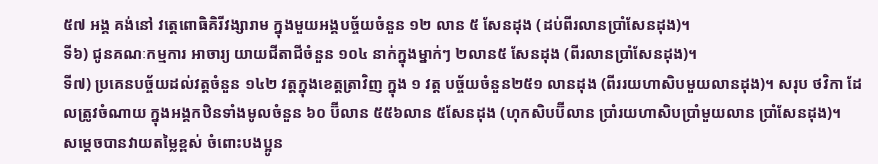៥៧ អង្គ គង់នៅ វត្តេពោធិគិរីវង្សារាម ក្នុងមួយអង្គបច្ច័យចំនួន ១២ លាន ៥ សែនដុង (ដប់ពីរលានប្រាំសែនដុង)។
ទី៦) ជូនគណៈកម្មការ អាចារ្យ យាយជីតាជីចំនួន ១០៤ នាក់ក្នុងម្នាក់ៗ ២លាន៥ សែនដុង (ពីរលានប្រាំសែនដុង)។
ទី៧) ប្រគេនបច្ច័យដល់វត្តចំនួន ១៤២ វត្តក្នុងខេត្តត្រាវិញ ក្នុង ១ វត្ត បច្ច័យចំនួន២៥១ លានដុង (ពីររយហាសិបមួយលានដុង)។ សរុប ថវិកា ដែលត្រូវចំណាយ ក្នុងអង្គកឋិនទាំងមូលចំនួន ៦០ ប៊ីលាន ៥៥៦លាន ៥សែនដុង (ហុកសិបប៊ីលាន ប្រាំរយហាសិបប្រាំមួយលាន ប្រាំសែនដុង)។
សម្ដេចបានវាយតម្លៃខ្ពស់ ចំពោះបងប្អូន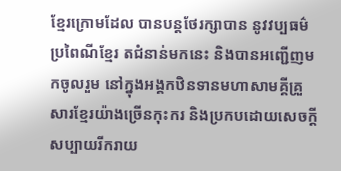ខ្មែរក្រោមដែល បានបន្តថែរក្សាបាន នូវវប្បធម៌ប្រពៃណីខ្មែរ តជំនាន់មកនេះ និងបានអញ្ជើញមកចូលរួម នៅក្នុងអង្គកឋិនទានមហាសាមគ្គីគ្រួសារខ្មែរយ៉ាងច្រើនកុះករ និងប្រកបដោយសេចក្តីសប្បាយរីករាយ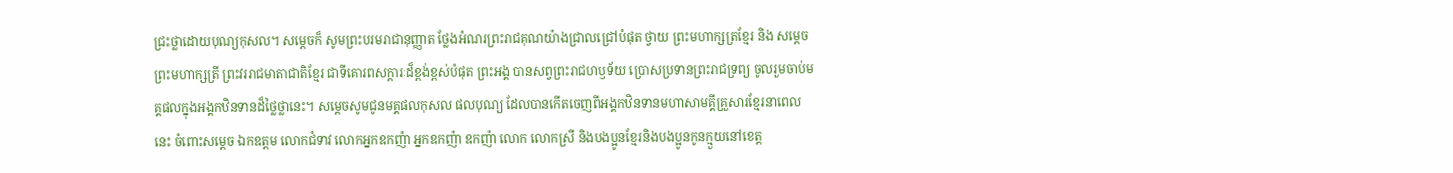ជ្រះថ្លាដោយបុណ្យកុសល។ សម្ដេចក៏ សូមព្រះបរមរាជានុញ្ញាត ថ្លែងអំណរព្រះរាជគុណយ៉ាងជ្រាលជ្រៅបំផុត ថ្វាយ ព្រះមហាក្សត្រខ្មែរ និង សម្តេចព្រះមហាក្សត្រី ព្រះវររាជមាតាជាតិខ្មែរ ជាទីគោរពសក្តារៈដ៏ខ្ពង់ខ្ពស់បំផុត ព្រះអង្គ បានសព្វព្រះរាជហឫទ័យ ប្រោសប្រទានព្រះរាជទ្រព្យ ចូលរួមចាប់មគ្គផលក្នុងអង្គកឋិនទានដ៏ថ្លៃថ្លានេះ។ សម្តេចសូមជូនមគ្គផលកុសល ផលបុណ្យ ដែលបានកើតចេញពីអង្គកឋិនទានមហាសាមគ្គីគ្រួសារខ្មែរនាពេលនេះ ចំពោះសម្តេច ឯកឧត្តម លោកជំទាវ លោកអ្នកឧកញ៉ា អ្នកឧកញ៉ា ឧកញ៉ា លោក លោកស្រី និងបងប្អូនខ្មែរនិងបងប្អូនកូនក្មួយនៅខេត្ត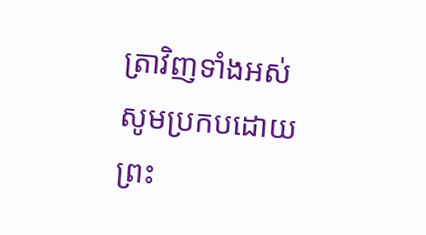ត្រាវិញទាំងអស់ សូមប្រកបដោយព្រះ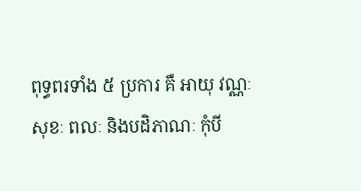ពុទ្ធពរទាំង ៥ ប្រការ គឺ អាយុ វណ្ណៈ សុខៈ ពលៈ និងបដិភាណៈ កុំបី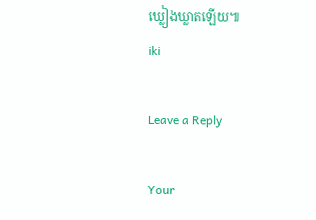ឃ្លៀងឃ្លាតឡើយ៕
iki

Leave a Reply

Your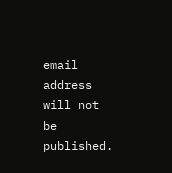email address will not be published.